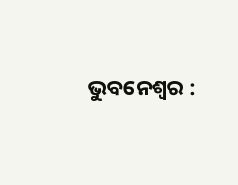ଭୁବନେଶ୍ୱର :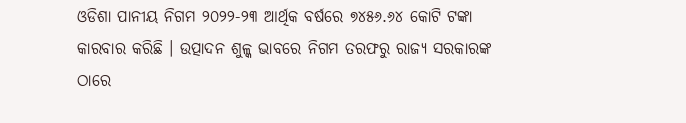ଓଡିଶା ପାନୀୟ ନିଗମ ୨୦୨୨-୨୩ ଆର୍ଥିକ ବର୍ଷରେ ୭୪୫୬.୬୪ କୋଟି ଟଙ୍କା କାରବାର କରିଛି । ଉତ୍ପାଦନ ଶୁଳ୍କ ଭାବରେ ନିଗମ ତରଫରୁ ରାଜ୍ୟ ସରକାରଙ୍କ ଠାରେ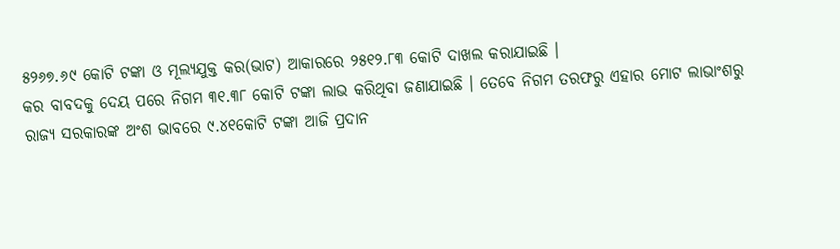୫୨୬୭.୬୯ କୋଟି ଟଙ୍କା ଓ ମୂଲ୍ୟଯୁକ୍ତ କର(ଭାଟ) ଆକାରରେ ୨୫୧୨.୮୩ କୋଟି ଦାଖଲ କରାଯାଇଛି ।
କର ବାବଦକୁ ଦେୟ ପରେ ନିଗମ ୩୧.୩୮ କୋଟି ଟଙ୍କା ଲାଭ କରିଥିବା ଜଣାଯାଇଛି । ତେବେ ନିଗମ ତରଫରୁ ଏହାର ମୋଟ ଲାଭାଂଶରୁ ରାଜ୍ୟ ସରକାରଙ୍କ ଅଂଶ ଭାବରେ ୯.୪୧କୋଟି ଟଙ୍କା ଆଜି ପ୍ରଦାନ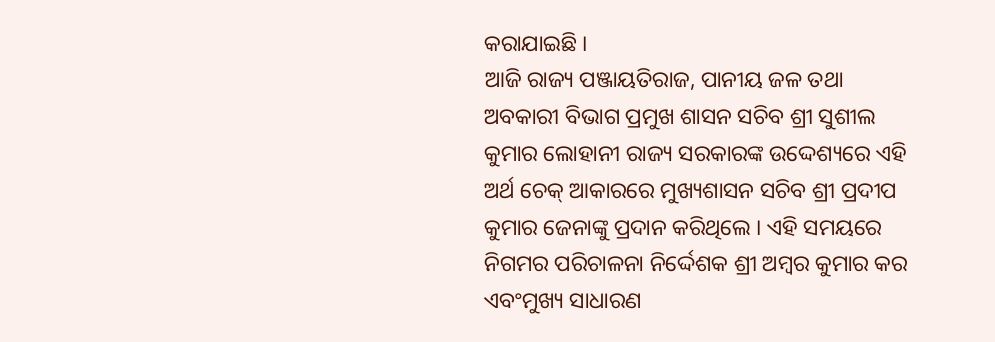କରାଯାଇଛି ।
ଆଜି ରାଜ୍ୟ ପଞ୍ଜାୟତିରାଜ, ପାନୀୟ ଜଳ ତଥା ଅବକାରୀ ବିଭାଗ ପ୍ରମୁଖ ଶାସନ ସଚିବ ଶ୍ରୀ ସୁଶୀଲ କୁମାର ଲୋହାନୀ ରାଜ୍ୟ ସରକାରଙ୍କ ଉଦ୍ଦେଶ୍ୟରେ ଏହି ଅର୍ଥ ଚେକ୍ ଆକାରରେ ମୁଖ୍ୟଶାସନ ସଚିବ ଶ୍ରୀ ପ୍ରଦୀପ କୁମାର ଜେନାଙ୍କୁ ପ୍ରଦାନ କରିଥିଲେ । ଏହି ସମୟରେ ନିଗମର ପରିଚାଳନା ନିର୍ଦ୍ଦେଶକ ଶ୍ରୀ ଅମ୍ବର କୁମାର କର ଏବଂମୁଖ୍ୟ ସାଧାରଣ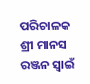ପରିଚାଳକ ଶ୍ରୀ ମାନସ ରଞ୍ଜନ ସ୍ୱାଇଁ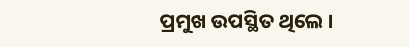ପ୍ରମୁଖ ଉପସ୍ଥିତ ଥିଲେ ।